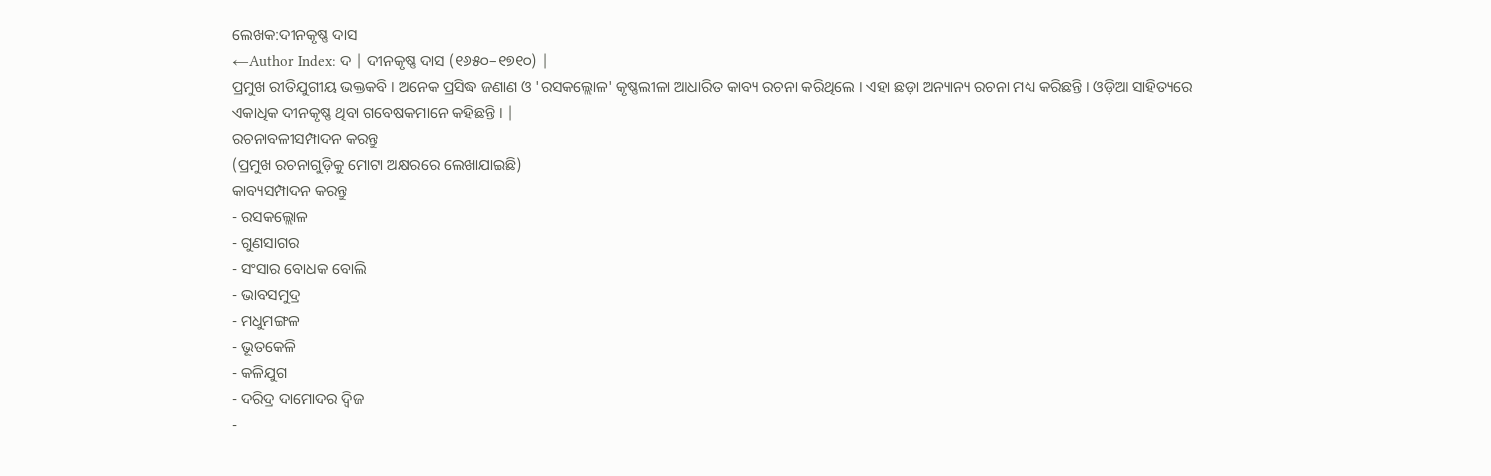ଲେଖକ:ଦୀନକୃଷ୍ଣ ଦାସ
←Author Index: ଦ | ଦୀନକୃଷ୍ଣ ଦାସ (୧୬୫୦–୧୭୧୦) |
ପ୍ରମୁଖ ରୀତିଯୁଗୀୟ ଭକ୍ତକବି । ଅନେକ ପ୍ରସିଦ୍ଧ ଜଣାଣ ଓ 'ରସକଲ୍ଲୋଳ' କୃଷ୍ଣଲୀଳା ଆଧାରିତ କାବ୍ୟ ରଚନା କରିଥିଲେ । ଏହା ଛଡ଼ା ଅନ୍ୟାନ୍ୟ ରଚନା ମଧ୍ୟ କରିଛନ୍ତି । ଓଡ଼ିଆ ସାହିତ୍ୟରେ ଏକାଧିକ ଦୀନକୃଷ୍ଣ ଥିବା ଗବେଷକମାନେ କହିଛନ୍ତି । |
ରଚନାବଳୀସମ୍ପାଦନ କରନ୍ତୁ
(ପ୍ରମୁଖ ରଚନାଗୁଡ଼ିକୁ ମୋଟା ଅକ୍ଷରରେ ଲେଖାଯାଇଛି)
କାବ୍ୟସମ୍ପାଦନ କରନ୍ତୁ
- ରସକଲ୍ଲୋଳ
- ଗୁଣସାଗର
- ସଂସାର ବୋଧକ ବୋଲି
- ଭାବସମୁଦ୍ର
- ମଧୁମଙ୍ଗଳ
- ଭୂତକେଳି
- କଳିଯୁଗ
- ଦରିଦ୍ର ଦାମୋଦର ଦ୍ୱିଜ
-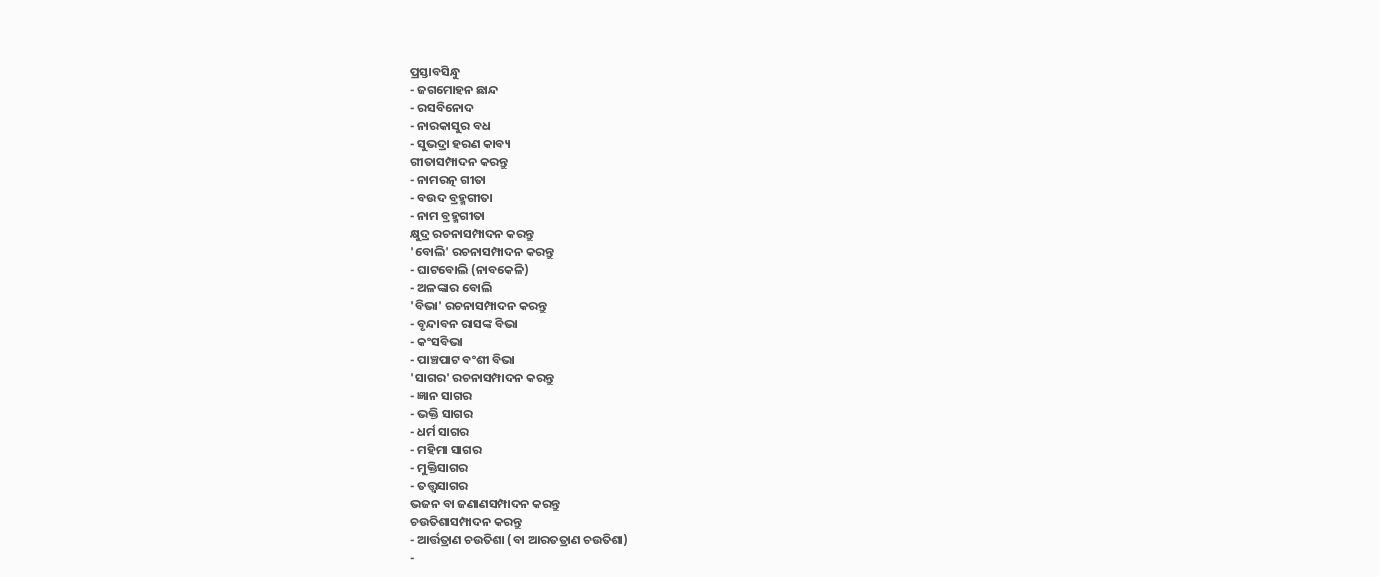ପ୍ରସ୍ତାବସିନ୍ଧୁ
- ଜଗମୋହନ ଛାନ୍ଦ
- ରସବିନୋଦ
- ନାରକାସୁର ବଧ
- ସୁଭଦ୍ରା ହରଣ କାବ୍ୟ
ଗୀତାସମ୍ପାଦନ କରନ୍ତୁ
- ନାମରତ୍ନ ଗୀତା
- ବଉଦ ବ୍ରହ୍ମଗୀତା
- ନାମ ବ୍ରହ୍ମଗୀତା
କ୍ଷୁଦ୍ର ରଚନାସମ୍ପାଦନ କରନ୍ତୁ
'ବୋଲି' ରଚନାସମ୍ପାଦନ କରନ୍ତୁ
- ଘାଟବୋଲି (ନାବକେଳି)
- ଅଳଙ୍କାର ବୋଲି
'ବିଭା' ରଚନାସମ୍ପାଦନ କରନ୍ତୁ
- ବୃନ୍ଦାବନ ରାସଙ୍କ ବିଭା
- କଂସବିଭା
- ପାଞ୍ଚପାଟ ବଂଶୀ ବିଭା
'ସାଗର' ରଚନାସମ୍ପାଦନ କରନ୍ତୁ
- ଜ୍ଞାନ ସାଗର
- ଭକ୍ତି ସାଗର
- ଧର୍ମ ସାଗର
- ମହିମା ସାଗର
- ମୁକ୍ତିସାଗର
- ତତ୍ତ୍ୱସାଗର
ଭଜନ ବା ଜଣାଣସମ୍ପାଦନ କରନ୍ତୁ
ଚଉତିଶାସମ୍ପାଦନ କରନ୍ତୁ
- ଆର୍ତ୍ତତ୍ରାଣ ଚଉତିଶା (ବା ଆରତତ୍ରାଣ ଚଉତିଶା)
-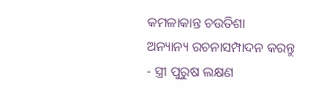କମଳାକାନ୍ତ ଚଉତିଶା
ଅନ୍ୟାନ୍ୟ ରଚନାସମ୍ପାଦନ କରନ୍ତୁ
- ସ୍ତ୍ରୀ ପୁରୁଷ ଲକ୍ଷଣ